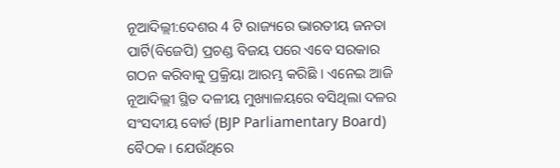ନୂଆଦିଲ୍ଲୀ:ଦେଶର 4 ଟି ରାଜ୍ୟରେ ଭାରତୀୟ ଜନତା ପାର୍ଟି(ବିଜେପି) ପ୍ରଚଣ୍ଡ ବିଜୟ ପରେ ଏବେ ସରକାର ଗଠନ କରିବାକୁ ପ୍ରକ୍ରିୟା ଆରମ୍ଭ କରିଛି । ଏନେଇ ଆଜି ନୂଆଦିଲ୍ଲୀ ସ୍ଥିତ ଦଳୀୟ ମୁଖ୍ୟାଳୟରେ ବସିଥିଲା ଦଳର ସଂସଦୀୟ ବୋର୍ଡ (BJP Parliamentary Board) ବୈଠକ । ଯେଉଁଥିରେ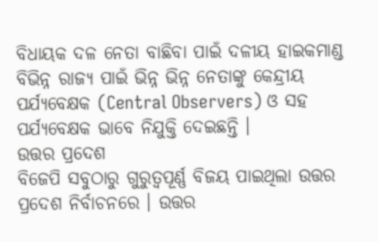ବିଧାୟକ ଦଳ ନେତା ବାଛିବା ପାଇଁ ଦଳୀୟ ହାଇକମାଣ୍ଡ ବିଭିନ୍ନ ରାଜ୍ୟ ପାଇଁ ଭିନ୍ନ ଭିନ୍ନ ନେତାଙ୍କୁ କେନ୍ଦ୍ରୀୟ ପର୍ଯ୍ୟବେକ୍ଷକ (Central Observers) ଓ ସହ ପର୍ଯ୍ୟବେକ୍ଷକ ଭାବେ ନିଯୁକ୍ତି ଦେଇଛନ୍ତି ।
ଉତ୍ତର ପ୍ରଦେଶ
ବିଜେପି ସବୁଠାରୁ ଗୁରୁତ୍ବପୂର୍ଣ୍ଣ ବିଜୟ ପାଇଥିଲା ଉତ୍ତର ପ୍ରଦେଶ ନିର୍ବାଚନରେ । ଉତ୍ତର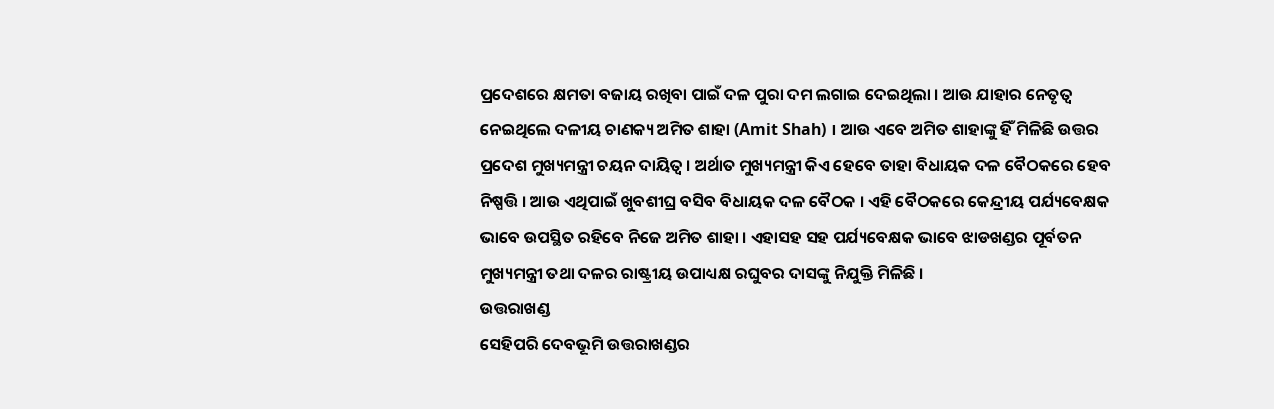ପ୍ରଦେଶରେ କ୍ଷମତା ବଜାୟ ରଖିବା ପାଇଁ ଦଳ ପୁରା ଦମ ଲଗାଇ ଦେଇଥିଲା । ଆଉ ଯାହାର ନେତୃତ୍ବ ନେଇଥିଲେ ଦଳୀୟ ଚାଣକ୍ୟ ଅମିତ ଶାହା (Amit Shah) । ଆଉ ଏବେ ଅମିତ ଶାହାଙ୍କୁ ହିଁ ମିଳିଛି ଉତ୍ତର ପ୍ରଦେଶ ମୁଖ୍ୟମନ୍ତ୍ରୀ ଚୟନ ଦାୟିତ୍ବ । ଅର୍ଥାତ ମୁଖ୍ୟମନ୍ତ୍ରୀ କିଏ ହେବେ ତାହା ବିଧାୟକ ଦଳ ବୈଠକରେ ହେବ ନିଷ୍ପତ୍ତି । ଆଉ ଏଥିପାଇଁ ଖୁବଶୀଘ୍ର ବସିବ ବିଧାୟକ ଦଳ ବୈଠକ । ଏହି ବୈଠକରେ କେନ୍ଦ୍ରୀୟ ପର୍ଯ୍ୟବେକ୍ଷକ ଭାବେ ଉପସ୍ଥିତ ରହିବେ ନିଜେ ଅମିତ ଶାହା । ଏହାସହ ସହ ପର୍ଯ୍ୟବେକ୍ଷକ ଭାବେ ଝାଡଖଣ୍ଡର ପୂର୍ବତନ ମୁଖ୍ୟମନ୍ତ୍ରୀ ତଥା ଦଳର ରାଷ୍ଟ୍ରୀୟ ଉପାଧ୍ୟକ୍ଷ ରଘୁବର ଦାସଙ୍କୁ ନିଯୁକ୍ତି ମିଳିଛି ।
ଉତ୍ତରାଖଣ୍ଡ
ସେହିପରି ଦେବଭୂମି ଉତ୍ତରାଖଣ୍ଡର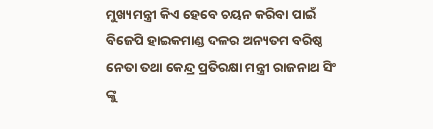ମୁଖ୍ୟମନ୍ତ୍ରୀ କିଏ ହେବେ ଚୟନ କରିବା ପାଇଁ ବିଜେପି ହାଇକମାଣ୍ଡ ଦଳର ଅନ୍ୟତମ ବରିଷ୍ଠ ନେତା ତଥା କେନ୍ଦ୍ର ପ୍ରତିରକ୍ଷା ମନ୍ତ୍ରୀ ରାଜନାଥ ସିଂ ଙ୍କୁ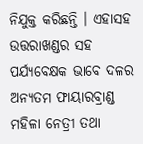ନିଯୁକ୍ତ କରିଛନ୍ତି । ଏହାସହ ଉତ୍ତରାଖଣ୍ଡର ସହ ପର୍ଯ୍ୟବେକ୍ଷକ ଭାବେ ଦଳର ଅନ୍ୟତମ ଫାୟାରବ୍ରାଣ୍ଡ ମହିଳା ନେତ୍ରୀ ତଥା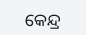କେନ୍ଦ୍ର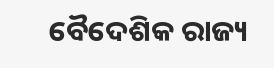ବୈଦେଶିକ ରାଜ୍ୟ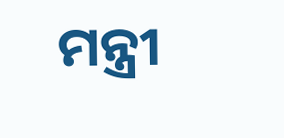ମନ୍ତ୍ରୀ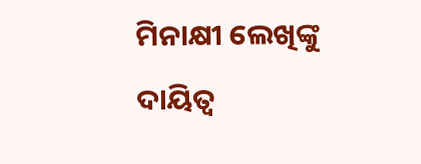ମିନାକ୍ଷୀ ଲେଖିଙ୍କୁ ଦାୟିତ୍ବ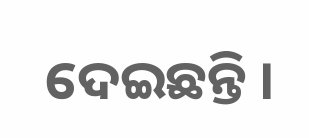ଦେଇଛନ୍ତି ।